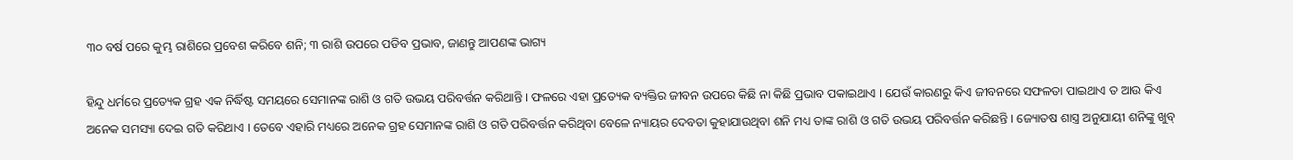୩୦ ବର୍ଷ ପରେ କୁମ୍ଭ ରାଶିରେ ପ୍ରବେଶ କରିବେ ଶନି; ୩ ରାଶି ଉପରେ ପଡିବ ପ୍ରଭାବ, ଜାଣନ୍ତୁ ଆପଣଙ୍କ ଭାଗ୍ୟ

ହିନ୍ଦୁ ଧର୍ମରେ ପ୍ରତ୍ୟେକ ଗ୍ରହ ଏକ ନିର୍ଦ୍ଧିଷ୍ଟ ସମୟରେ ସେମାନଙ୍କ ରାଶି ଓ ଗତି ଉଭୟ ପରିବର୍ତ୍ତନ କରିଥାନ୍ତି । ଫଳରେ ଏହା ପ୍ରତ୍ୟେକ ବ୍ୟକ୍ତିର ଜୀବନ ଉପରେ କିଛି ନା କିଛି ପ୍ରଭାବ ପକାଇଥାଏ । ଯେଉଁ କାରଣରୁ କିଏ ଜୀବନରେ ସଫଳତା ପାଇଥାଏ ତ ଆଉ କିଏ ଅନେକ ସମସ୍ୟା ଦେଇ ଗତି କରିଥାଏ । ତେବେ ଏହାରି ମଧ୍ୟରେ ଅନେକ ଗ୍ରହ ସେମାନଙ୍କ ରାଶି ଓ ଗତି ପରିବର୍ତ୍ତନ କରିଥିବା ବେଳେ ନ୍ୟାୟର ଦେବତା କୁହାଯାଉଥିବା ଶନି ମଧ୍ୟ ତାଙ୍କ ରାଶି ଓ ଗତି ଉଭୟ ପରିବର୍ତ୍ତନ କରିଛନ୍ତି । ଜ୍ୟୋତଷ ଶାସ୍ତ୍ର ଅନୁଯାୟୀ ଶନିଙ୍କୁ ଖୁବ୍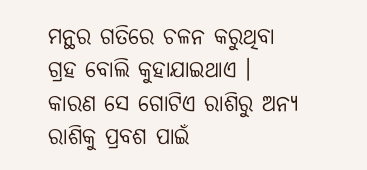ମନ୍ଥର ଗତିରେ ଚଳନ କରୁଥିବା ଗ୍ରହ ବୋଲି କୁହାଯାଇଥାଏ । କାରଣ ସେ ଗୋଟିଏ ରାଶିରୁ ଅନ୍ୟ ରାଶିକୁ ପ୍ରବଶ ପାଇଁ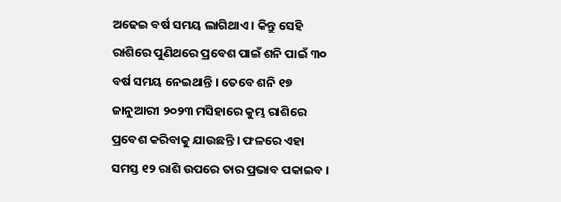ଅଢେଇ ବର୍ଷ ସମୟ ଲାଗିଥାଏ । କିନ୍ତୁ ସେହି ରାଶିରେ ପୁଣିଥରେ ପ୍ରବେଶ ପାଇଁ ଶନି ପାଇଁ ୩୦ ବର୍ଷ ସମୟ ନେଇଥାନ୍ତି । ତେବେ ଶନି ୧୭ ଜାନୁଆରୀ ୨୦୨୩ ମସିହାରେ କୁମ୍ଭ ରାଶିରେ ପ୍ରବେଶ କରିବାକୁ ଯାଉଛନ୍ତି । ଫଳରେ ଏହା ସମସ୍ତ ୧୨ ରାଶି ଉପରେ ତାର ପ୍ରଭାବ ପକାଇବ ।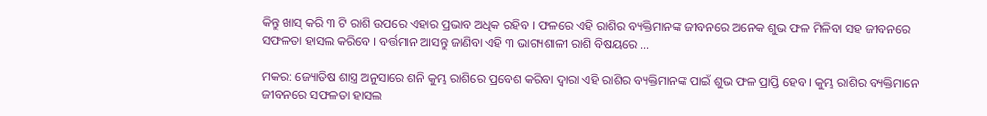କିନ୍ତୁ ଖାସ୍ କରି ୩ ଟି ରାଶି ଉପରେ ଏହାର ପ୍ରଭାବ ଅଧିକ ରହିବ । ଫଳରେ ଏହି ରାଶିର ବ୍ୟକ୍ତିମାନଙ୍କ ଜୀବନରେ ଅନେକ ଶୁଭ ଫଳ ମିଳିବା ସହ ଜୀବନରେ ସଫଳତା ହାସଲ କରିବେ । ବର୍ତ୍ତମାନ ଆସନ୍ତୁ ଜାଣିବା ଏହି ୩ ଭାଗ୍ୟଶାଳୀ ରାଶି ବିଷୟରେ …

ମକର: ଜ୍ୟୋତିଷ ଶାସ୍ତ୍ର ଅନୁସାରେ ଶନି କୁମ୍ଭ ରାଶିରେ ପ୍ରବେଶ କରିବା ଦ୍ୱାରା ଏହି ରାଶିର ବ୍ୟକ୍ତିମାନଙ୍କ ପାଇଁ ଶୁଭ ଫଳ ପ୍ରାପ୍ତି ହେବ । କୁମ୍ଭ ରାଶିର ବ୍ୟକ୍ତିମାନେ ଜୀବନରେ ସଫଳତା ହାସଲ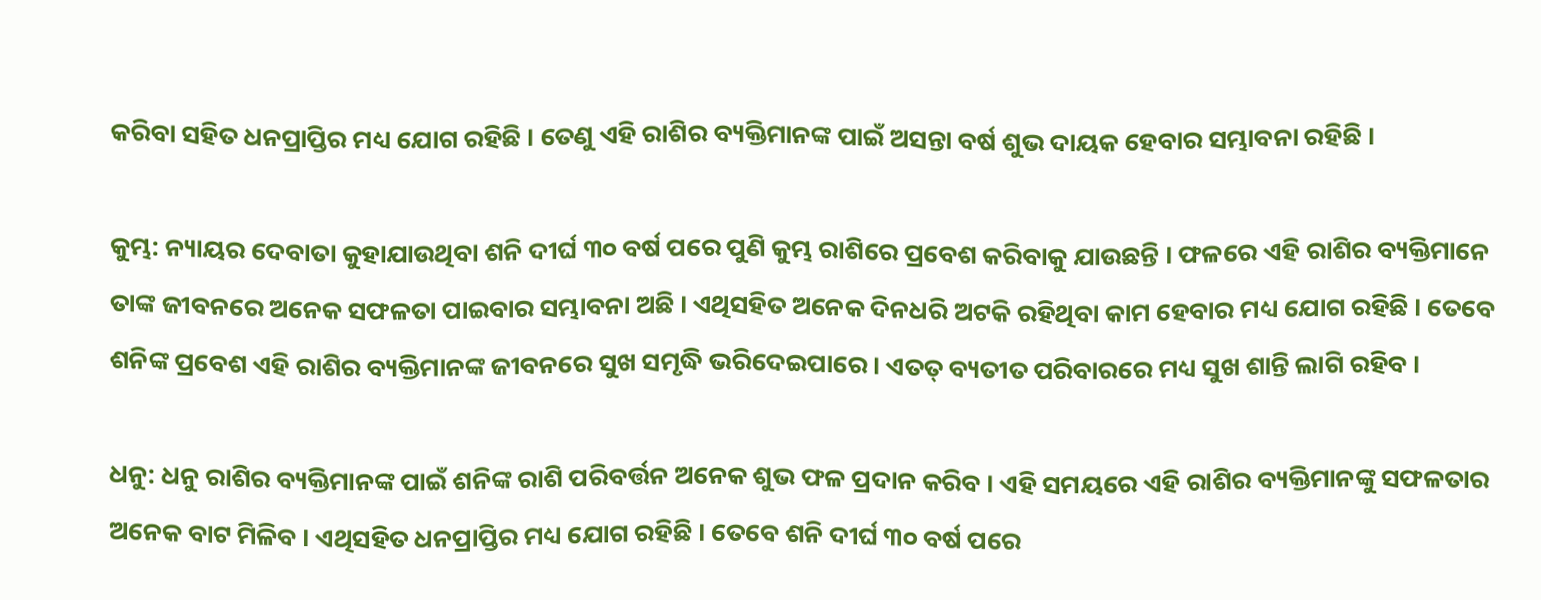କରିବା ସହିତ ଧନପ୍ରାପ୍ତିର ମଧ୍ୟ ଯୋଗ ରହିଛି । ତେଣୁ ଏହି ରାଶିର ବ୍ୟକ୍ତିମାନଙ୍କ ପାଇଁ ଅସନ୍ତା ବର୍ଷ ଶୁଭ ଦାୟକ ହେବାର ସମ୍ଭାବନା ରହିଛି ।

କୁମ୍ଭ: ନ୍ୟାୟର ଦେବାତା କୁହାଯାଉଥିବା ଶନି ଦୀର୍ଘ ୩୦ ବର୍ଷ ପରେ ପୁଣି କୁମ୍ଭ ରାଶିରେ ପ୍ରବେଶ କରିବାକୁ ଯାଉଛନ୍ତି । ଫଳରେ ଏହି ରାଶିର ବ୍ୟକ୍ତିମାନେ ତାଙ୍କ ଜୀବନରେ ଅନେକ ସଫଳତା ପାଇବାର ସମ୍ଭାବନା ଅଛି । ଏଥିସହିତ ଅନେକ ଦିନଧରି ଅଟକି ରହିଥିବା କାମ ହେବାର ମଧ୍ୟ ଯୋଗ ରହିଛି । ତେବେ ଶନିଙ୍କ ପ୍ରବେଶ ଏହି ରାଶିର ବ୍ୟକ୍ତିମାନଙ୍କ ଜୀବନରେ ସୁଖ ସମୃଦ୍ଧି ଭରିଦେଇପାରେ । ଏତତ୍ ବ୍ୟତୀତ ପରିବାରରେ ମଧ୍ୟ ସୁଖ ଶାନ୍ତି ଲାଗି ରହିବ ।

ଧନୁ: ଧନୁ ରାଶିର ବ୍ୟକ୍ତିମାନଙ୍କ ପାଇଁ ଶନିଙ୍କ ରାଶି ପରିବର୍ତ୍ତନ ଅନେକ ଶୁଭ ଫଳ ପ୍ରଦାନ କରିବ । ଏହି ସମୟରେ ଏହି ରାଶିର ବ୍ୟକ୍ତିମାନଙ୍କୁ ସଫଳତାର ଅନେକ ବାଟ ମିଳିବ । ଏଥିସହିତ ଧନପ୍ରାପ୍ତିର ମଧ୍ୟ ଯୋଗ ରହିଛି । ତେବେ ଶନି ଦୀର୍ଘ ୩୦ ବର୍ଷ ପରେ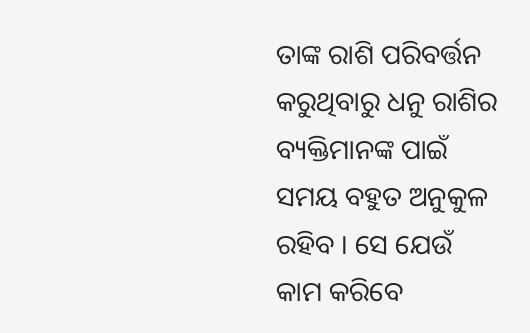ତାଙ୍କ ରାଶି ପରିବର୍ତ୍ତନ କରୁଥିବାରୁ ଧନୁ ରାଶିର ବ୍ୟକ୍ତିମାନଙ୍କ ପାଇଁ ସମୟ ବହୁତ ଅନୁକୁଳ ରହିବ । ସେ ଯେଉଁ କାମ କରିବେ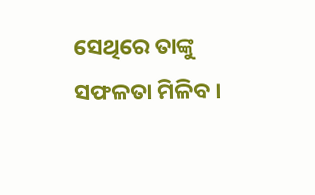ସେଥିରେ ତାଙ୍କୁ ସଫଳତା ମିଳିବ ।